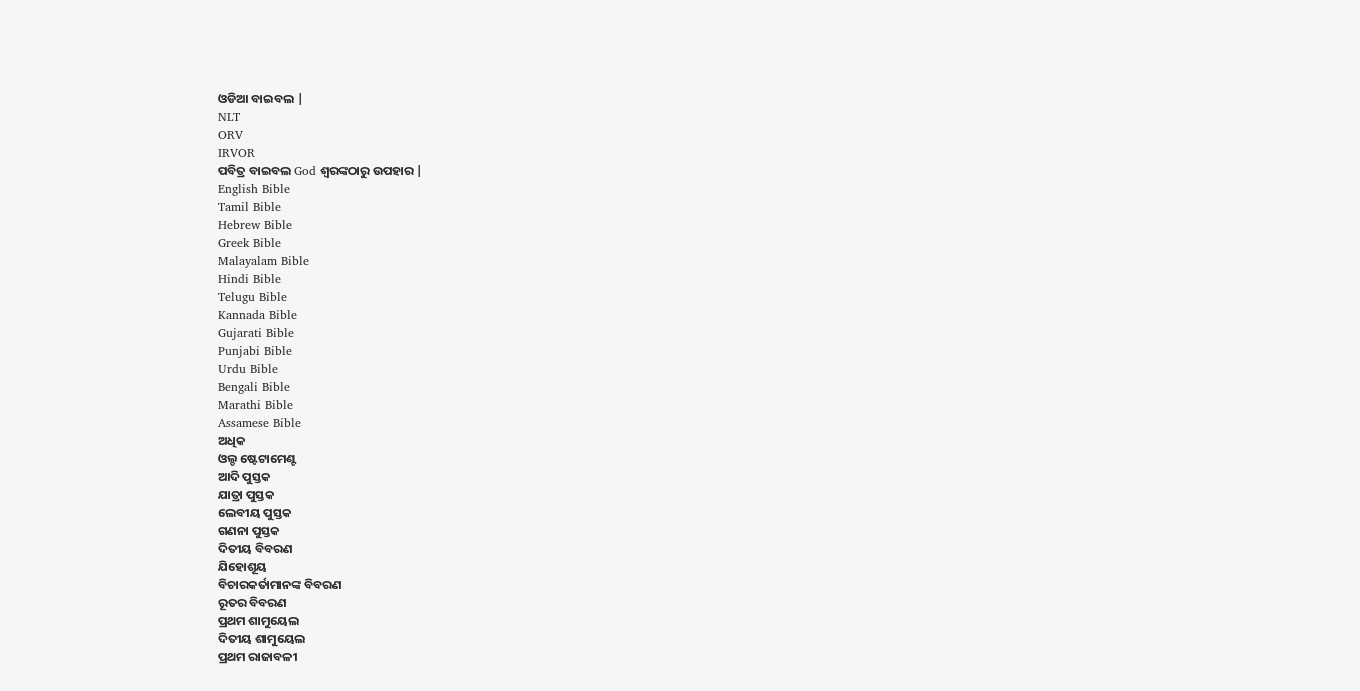ଓଡିଆ ବାଇବଲ |
NLT
ORV
IRVOR
ପବିତ୍ର ବାଇବଲ God ଶ୍ବରଙ୍କଠାରୁ ଉପହାର |
English Bible
Tamil Bible
Hebrew Bible
Greek Bible
Malayalam Bible
Hindi Bible
Telugu Bible
Kannada Bible
Gujarati Bible
Punjabi Bible
Urdu Bible
Bengali Bible
Marathi Bible
Assamese Bible
ଅଧିକ
ଓଲ୍ଡ ଷ୍ଟେଟାମେଣ୍ଟ
ଆଦି ପୁସ୍ତକ
ଯାତ୍ରା ପୁସ୍ତକ
ଲେବୀୟ ପୁସ୍ତକ
ଗଣନା ପୁସ୍ତକ
ଦିତୀୟ ବିବରଣ
ଯିହୋଶୂୟ
ବିଚାରକର୍ତାମାନଙ୍କ ବିବରଣ
ରୂତର ବିବରଣ
ପ୍ରଥମ ଶାମୁୟେଲ
ଦିତୀୟ ଶାମୁୟେଲ
ପ୍ରଥମ ରାଜାବଳୀ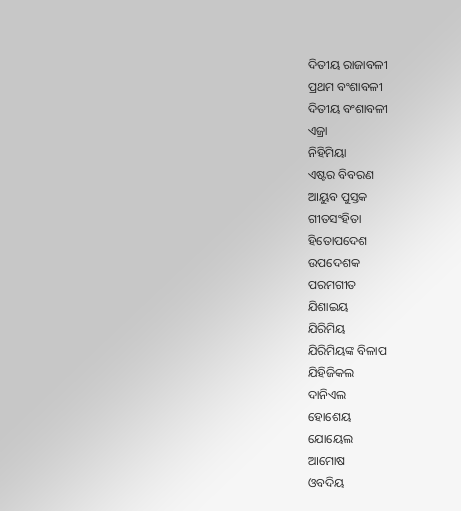ଦିତୀୟ ରାଜାବଳୀ
ପ୍ରଥମ ବଂଶାବଳୀ
ଦିତୀୟ ବଂଶାବଳୀ
ଏଜ୍ରା
ନିହିମିୟା
ଏଷ୍ଟର ବିବରଣ
ଆୟୁବ ପୁସ୍ତକ
ଗୀତସଂହିତା
ହିତୋପଦେଶ
ଉପଦେଶକ
ପରମଗୀତ
ଯିଶାଇୟ
ଯିରିମିୟ
ଯିରିମିୟଙ୍କ ବିଳାପ
ଯିହିଜିକଲ
ଦାନିଏଲ
ହୋଶେୟ
ଯୋୟେଲ
ଆମୋଷ
ଓବଦିୟ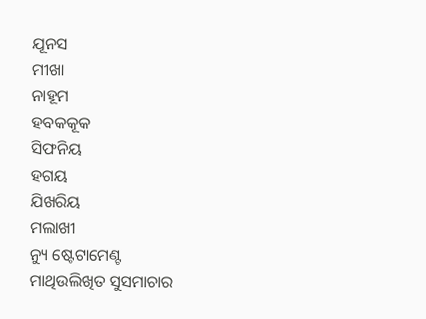ଯୂନସ
ମୀଖା
ନାହୂମ
ହବକକୂକ
ସିଫନିୟ
ହଗୟ
ଯିଖରିୟ
ମଲାଖୀ
ନ୍ୟୁ ଷ୍ଟେଟାମେଣ୍ଟ
ମାଥିଉଲିଖିତ ସୁସମାଚାର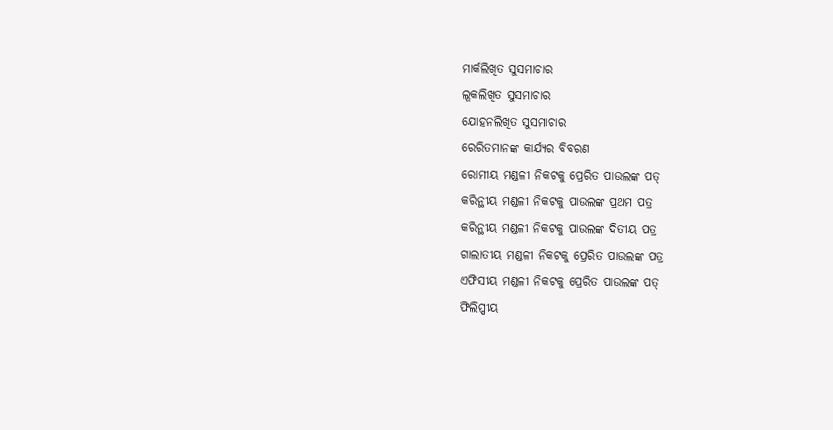ମାର୍କଲିଖିତ ସୁସମାଚାର
ଲୂକଲିଖିତ ସୁସମାଚାର
ଯୋହନଲିଖିତ ସୁସମାଚାର
ରେରିତମାନଙ୍କ କାର୍ଯ୍ୟର ବିବରଣ
ରୋମୀୟ ମଣ୍ଡଳୀ ନିକଟକୁ ପ୍ରେରିତ ପାଉଲଙ୍କ ପତ୍
କରିନ୍ଥୀୟ ମଣ୍ଡଳୀ ନିକଟକୁ ପାଉଲଙ୍କ ପ୍ରଥମ ପତ୍ର
କରିନ୍ଥୀୟ ମଣ୍ଡଳୀ ନିକଟକୁ ପାଉଲଙ୍କ ଦିତୀୟ ପତ୍ର
ଗାଲାତୀୟ ମଣ୍ଡଳୀ ନିକଟକୁ ପ୍ରେରିତ ପାଉଲଙ୍କ ପତ୍ର
ଏଫିସୀୟ ମଣ୍ଡଳୀ ନିକଟକୁ ପ୍ରେରିତ ପାଉଲଙ୍କ ପତ୍
ଫିଲିପ୍ପୀୟ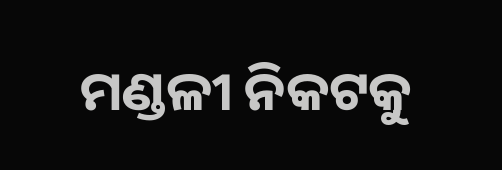ମଣ୍ଡଳୀ ନିକଟକୁ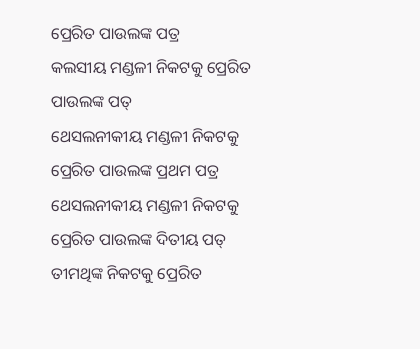ପ୍ରେରିତ ପାଉଲଙ୍କ ପତ୍ର
କଲସୀୟ ମଣ୍ଡଳୀ ନିକଟକୁ ପ୍ରେରିତ ପାଉଲଙ୍କ ପତ୍
ଥେସଲନୀକୀୟ ମଣ୍ଡଳୀ ନିକଟକୁ ପ୍ରେରିତ ପାଉଲଙ୍କ ପ୍ରଥମ ପତ୍ର
ଥେସଲନୀକୀୟ ମଣ୍ଡଳୀ ନିକଟକୁ ପ୍ରେରିତ ପାଉଲଙ୍କ ଦିତୀୟ ପତ୍
ତୀମଥିଙ୍କ ନିକଟକୁ ପ୍ରେରିତ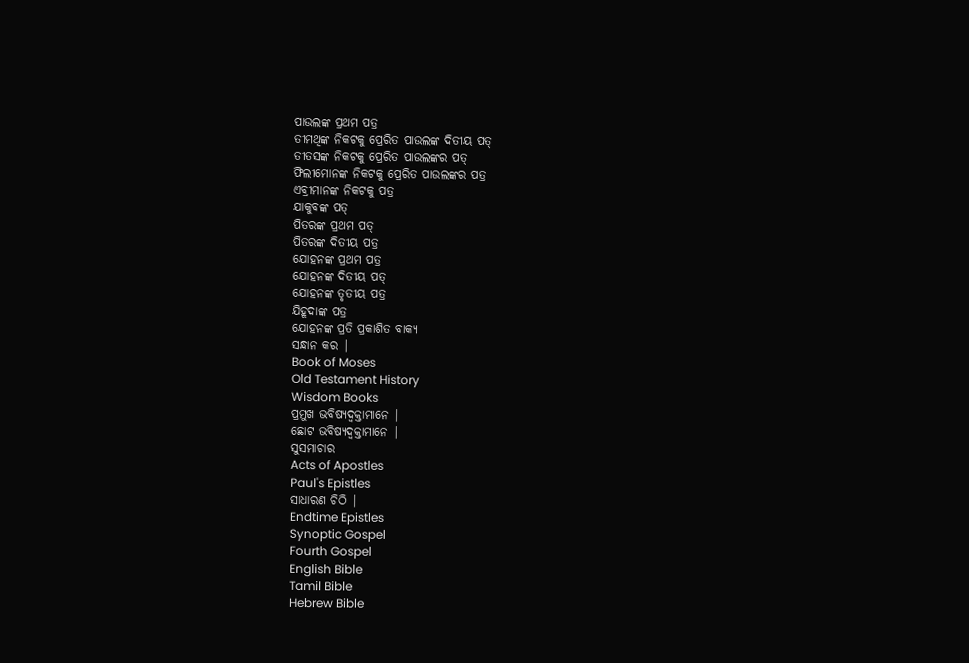ପାଉଲଙ୍କ ପ୍ରଥମ ପତ୍ର
ତୀମଥିଙ୍କ ନିକଟକୁ ପ୍ରେରିତ ପାଉଲଙ୍କ ଦିତୀୟ ପତ୍
ତୀତସଙ୍କ ନିକଟକୁ ପ୍ରେରିତ ପାଉଲଙ୍କର ପତ୍
ଫିଲୀମୋନଙ୍କ ନିକଟକୁ ପ୍ରେରିତ ପାଉଲଙ୍କର ପତ୍ର
ଏବ୍ରୀମାନଙ୍କ ନିକଟକୁ ପତ୍ର
ଯାକୁବଙ୍କ ପତ୍
ପିତରଙ୍କ ପ୍ରଥମ ପତ୍
ପିତରଙ୍କ ଦିତୀୟ ପତ୍ର
ଯୋହନଙ୍କ ପ୍ରଥମ ପତ୍ର
ଯୋହନଙ୍କ ଦିତୀୟ ପତ୍
ଯୋହନଙ୍କ ତୃତୀୟ ପତ୍ର
ଯିହୂଦାଙ୍କ ପତ୍ର
ଯୋହନଙ୍କ ପ୍ରତି ପ୍ରକାଶିତ ବାକ୍ୟ
ସନ୍ଧାନ କର |
Book of Moses
Old Testament History
Wisdom Books
ପ୍ରମୁଖ ଭବିଷ୍ୟଦ୍ବକ୍ତାମାନେ |
ଛୋଟ ଭବିଷ୍ୟଦ୍ବକ୍ତାମାନେ |
ସୁସମାଚାର
Acts of Apostles
Paul's Epistles
ସାଧାରଣ ଚିଠି |
Endtime Epistles
Synoptic Gospel
Fourth Gospel
English Bible
Tamil Bible
Hebrew Bible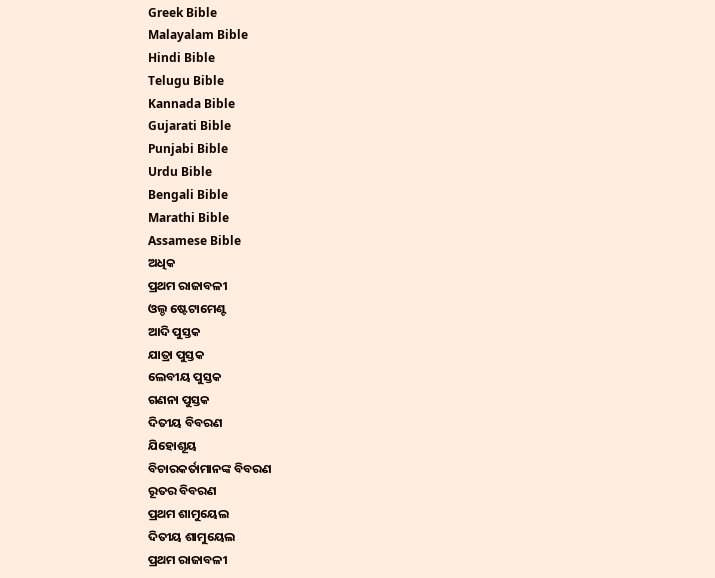Greek Bible
Malayalam Bible
Hindi Bible
Telugu Bible
Kannada Bible
Gujarati Bible
Punjabi Bible
Urdu Bible
Bengali Bible
Marathi Bible
Assamese Bible
ଅଧିକ
ପ୍ରଥମ ରାଜାବଳୀ
ଓଲ୍ଡ ଷ୍ଟେଟାମେଣ୍ଟ
ଆଦି ପୁସ୍ତକ
ଯାତ୍ରା ପୁସ୍ତକ
ଲେବୀୟ ପୁସ୍ତକ
ଗଣନା ପୁସ୍ତକ
ଦିତୀୟ ବିବରଣ
ଯିହୋଶୂୟ
ବିଚାରକର୍ତାମାନଙ୍କ ବିବରଣ
ରୂତର ବିବରଣ
ପ୍ରଥମ ଶାମୁୟେଲ
ଦିତୀୟ ଶାମୁୟେଲ
ପ୍ରଥମ ରାଜାବଳୀ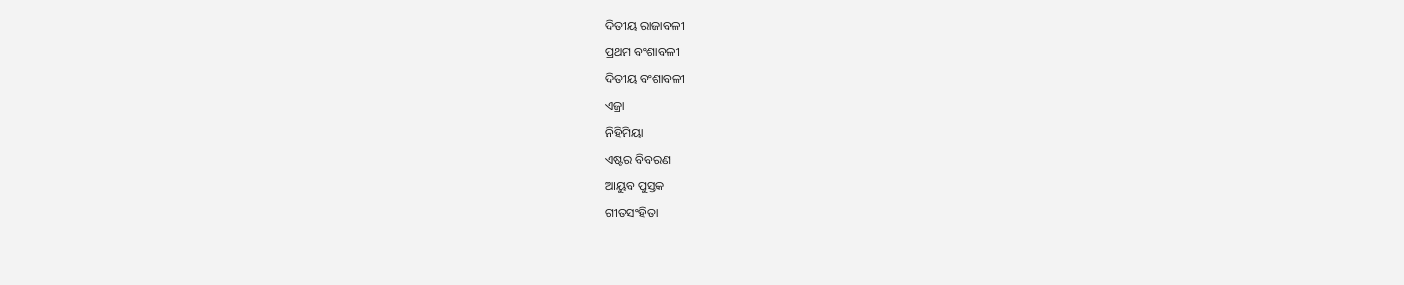ଦିତୀୟ ରାଜାବଳୀ
ପ୍ରଥମ ବଂଶାବଳୀ
ଦିତୀୟ ବଂଶାବଳୀ
ଏଜ୍ରା
ନିହିମିୟା
ଏଷ୍ଟର ବିବରଣ
ଆୟୁବ ପୁସ୍ତକ
ଗୀତସଂହିତା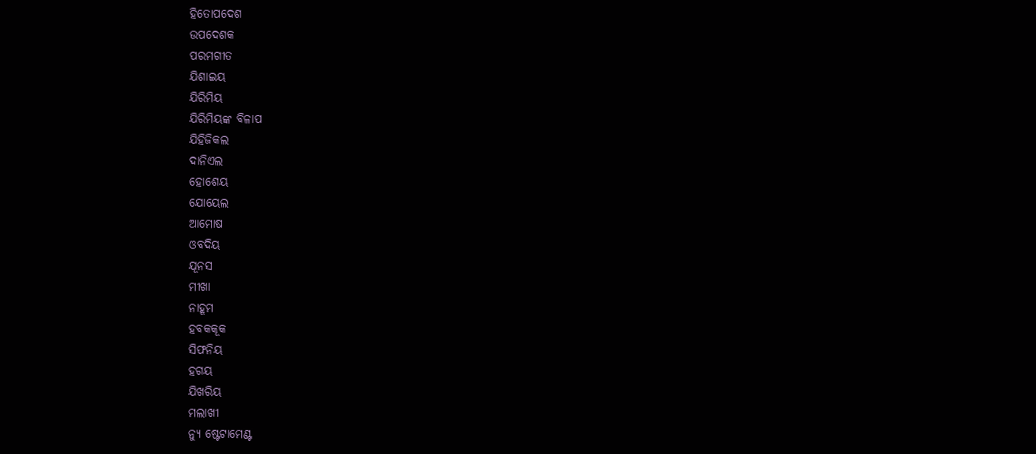ହିତୋପଦେଶ
ଉପଦେଶକ
ପରମଗୀତ
ଯିଶାଇୟ
ଯିରିମିୟ
ଯିରିମିୟଙ୍କ ବିଳାପ
ଯିହିଜିକଲ
ଦାନିଏଲ
ହୋଶେୟ
ଯୋୟେଲ
ଆମୋଷ
ଓବଦିୟ
ଯୂନସ
ମୀଖା
ନାହୂମ
ହବକକୂକ
ସିଫନିୟ
ହଗୟ
ଯିଖରିୟ
ମଲାଖୀ
ନ୍ୟୁ ଷ୍ଟେଟାମେଣ୍ଟ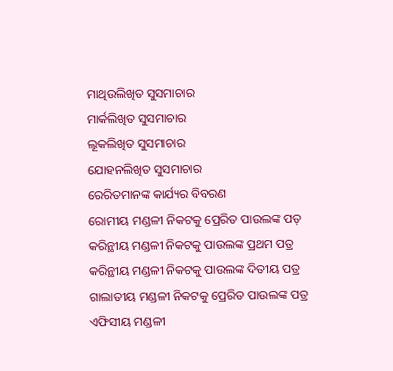ମାଥିଉଲିଖିତ ସୁସମାଚାର
ମାର୍କଲିଖିତ ସୁସମାଚାର
ଲୂକଲିଖିତ ସୁସମାଚାର
ଯୋହନଲିଖିତ ସୁସମାଚାର
ରେରିତମାନଙ୍କ କାର୍ଯ୍ୟର ବିବରଣ
ରୋମୀୟ ମଣ୍ଡଳୀ ନିକଟକୁ ପ୍ରେରିତ ପାଉଲଙ୍କ ପତ୍
କରିନ୍ଥୀୟ ମଣ୍ଡଳୀ ନିକଟକୁ ପାଉଲଙ୍କ ପ୍ରଥମ ପତ୍ର
କରିନ୍ଥୀୟ ମଣ୍ଡଳୀ ନିକଟକୁ ପାଉଲଙ୍କ ଦିତୀୟ ପତ୍ର
ଗାଲାତୀୟ ମଣ୍ଡଳୀ ନିକଟକୁ ପ୍ରେରିତ ପାଉଲଙ୍କ ପତ୍ର
ଏଫିସୀୟ ମଣ୍ଡଳୀ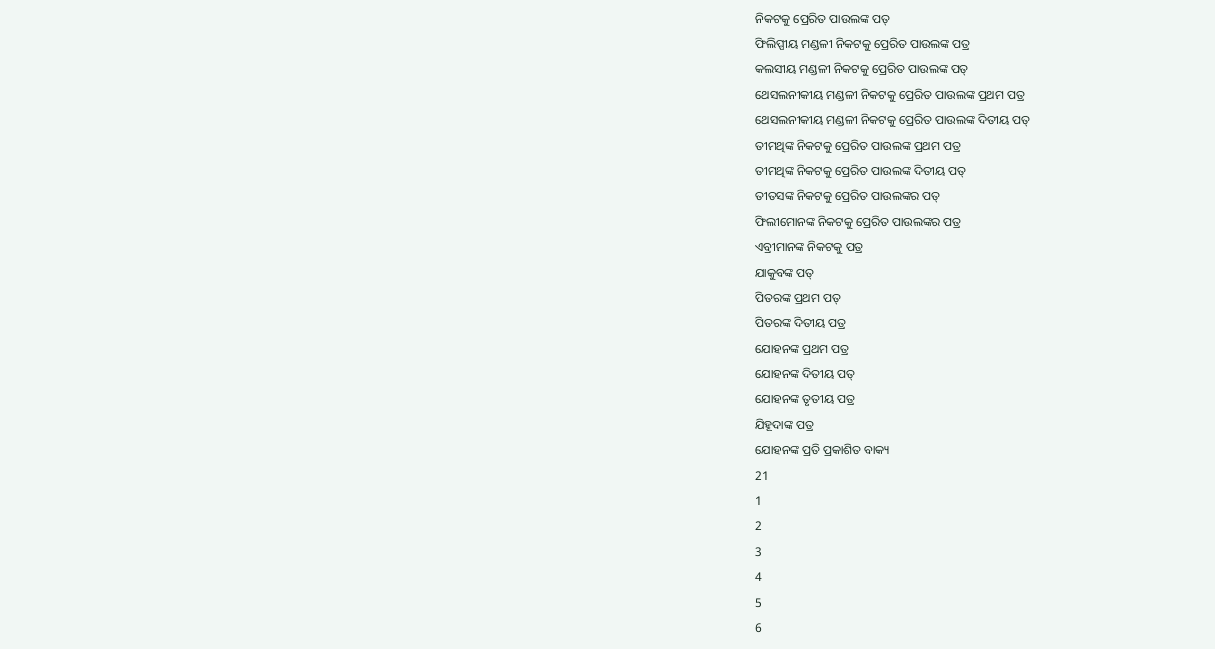ନିକଟକୁ ପ୍ରେରିତ ପାଉଲଙ୍କ ପତ୍
ଫିଲିପ୍ପୀୟ ମଣ୍ଡଳୀ ନିକଟକୁ ପ୍ରେରିତ ପାଉଲଙ୍କ ପତ୍ର
କଲସୀୟ ମଣ୍ଡଳୀ ନିକଟକୁ ପ୍ରେରିତ ପାଉଲଙ୍କ ପତ୍
ଥେସଲନୀକୀୟ ମଣ୍ଡଳୀ ନିକଟକୁ ପ୍ରେରିତ ପାଉଲଙ୍କ ପ୍ରଥମ ପତ୍ର
ଥେସଲନୀକୀୟ ମଣ୍ଡଳୀ ନିକଟକୁ ପ୍ରେରିତ ପାଉଲଙ୍କ ଦିତୀୟ ପତ୍
ତୀମଥିଙ୍କ ନିକଟକୁ ପ୍ରେରିତ ପାଉଲଙ୍କ ପ୍ରଥମ ପତ୍ର
ତୀମଥିଙ୍କ ନିକଟକୁ ପ୍ରେରିତ ପାଉଲଙ୍କ ଦିତୀୟ ପତ୍
ତୀତସଙ୍କ ନିକଟକୁ ପ୍ରେରିତ ପାଉଲଙ୍କର ପତ୍
ଫିଲୀମୋନଙ୍କ ନିକଟକୁ ପ୍ରେରିତ ପାଉଲଙ୍କର ପତ୍ର
ଏବ୍ରୀମାନଙ୍କ ନିକଟକୁ ପତ୍ର
ଯାକୁବଙ୍କ ପତ୍
ପିତରଙ୍କ ପ୍ରଥମ ପତ୍
ପିତରଙ୍କ ଦିତୀୟ ପତ୍ର
ଯୋହନଙ୍କ ପ୍ରଥମ ପତ୍ର
ଯୋହନଙ୍କ ଦିତୀୟ ପତ୍
ଯୋହନଙ୍କ ତୃତୀୟ ପତ୍ର
ଯିହୂଦାଙ୍କ ପତ୍ର
ଯୋହନଙ୍କ ପ୍ରତି ପ୍ରକାଶିତ ବାକ୍ୟ
21
1
2
3
4
5
6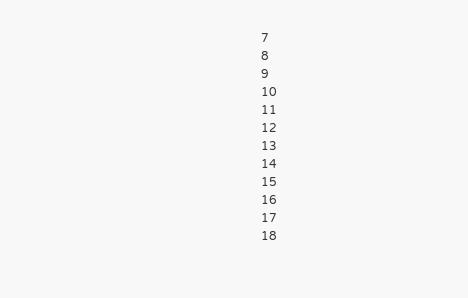7
8
9
10
11
12
13
14
15
16
17
18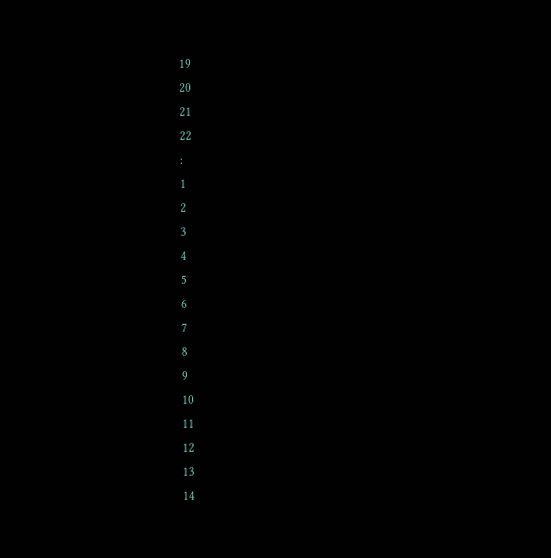19
20
21
22
:
1
2
3
4
5
6
7
8
9
10
11
12
13
14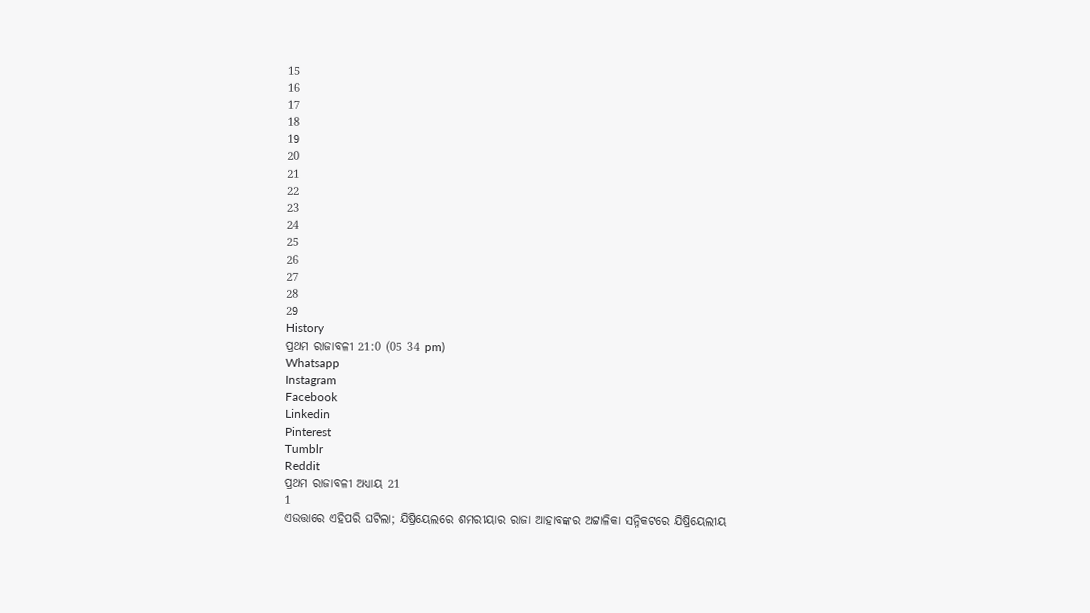15
16
17
18
19
20
21
22
23
24
25
26
27
28
29
History
ପ୍ରଥମ ରାଜାବଳୀ 21:0 (05 34 pm)
Whatsapp
Instagram
Facebook
Linkedin
Pinterest
Tumblr
Reddit
ପ୍ରଥମ ରାଜାବଳୀ ଅଧ୍ୟାୟ 21
1
ଏଉତ୍ତାରେ ଏହିପରି ଘଟିଲା; ଯିଷ୍ରିୟେଲରେ ଶମରୀୟାର ରାଜା ଆହାବଙ୍କର ଅଟ୍ଟାଳିକା ସନ୍ନିକଟରେ ଯିଷ୍ରିୟେଲୀୟ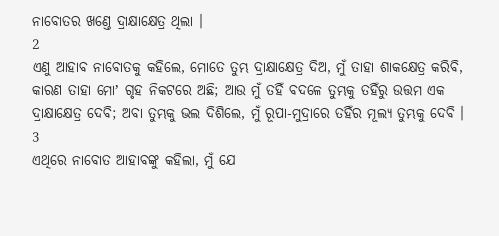ନାବୋତର ଖଣ୍ତେ ଦ୍ରାକ୍ଷାକ୍ଷେତ୍ର ଥିଲା ।
2
ଏଣୁ ଆହାବ ନାବୋତକୁ କହିଲେ, ମୋତେ ତୁମ୍ଭ ଦ୍ରାକ୍ଷାକ୍ଷେତ୍ର ଦିଅ, ମୁଁ ତାହା ଶାକକ୍ଷେତ୍ର କରିବି, କାରଣ ତାହା ମୋʼ ଗୃହ ନିକଟରେ ଅଛି; ଆଉ ମୁଁ ତହିଁ ବଦଳେ ତୁମ୍ଭକୁ ତହିଁରୁ ଉତ୍ତମ ଏକ ଦ୍ରାକ୍ଷାକ୍ଷେତ୍ର ଦେବି; ଅବା ତୁମ୍ଭକୁ ଭଲ ଦିଶିଲେ, ମୁଁ ରୂପା-ମୁଦ୍ରାରେ ତହିଁର ମୂଲ୍ୟ ତୁମ୍ଭକୁ ଦେବି ।
3
ଏଥିରେ ନାବୋତ ଆହାବଙ୍କୁ କହିଲା, ମୁଁ ଯେ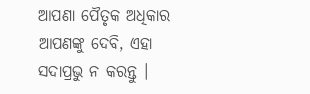ଆପଣା ପୈତୃକ ଅଧିକାର ଆପଣଙ୍କୁ ଦେବି, ଏହା ସଦାପ୍ରଭୁ ନ କରନ୍ତୁ ।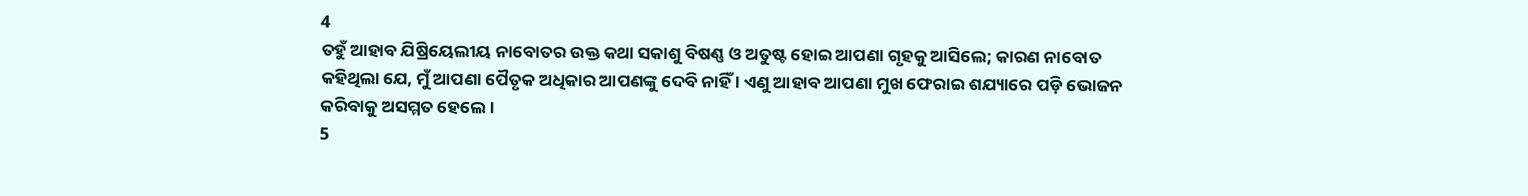4
ତହୁଁ ଆହାବ ଯିଷ୍ରିୟେଲୀୟ ନାବୋତର ଉକ୍ତ କଥା ସକାଶୁ ବିଷଣ୍ଣ ଓ ଅତୁଷ୍ଟ ହୋଇ ଆପଣା ଗୃହକୁ ଆସିଲେ; କାରଣ ନାବୋତ କହିଥିଲା ଯେ, ମୁଁ ଆପଣା ପୈତୃକ ଅଧିକାର ଆପଣଙ୍କୁ ଦେବି ନାହିଁ । ଏଣୁ ଆହାବ ଆପଣା ମୁଖ ଫେରାଇ ଶଯ୍ୟାରେ ପଡ଼ି ଭୋଜନ କରିବାକୁ ଅସମ୍ମତ ହେଲେ ।
5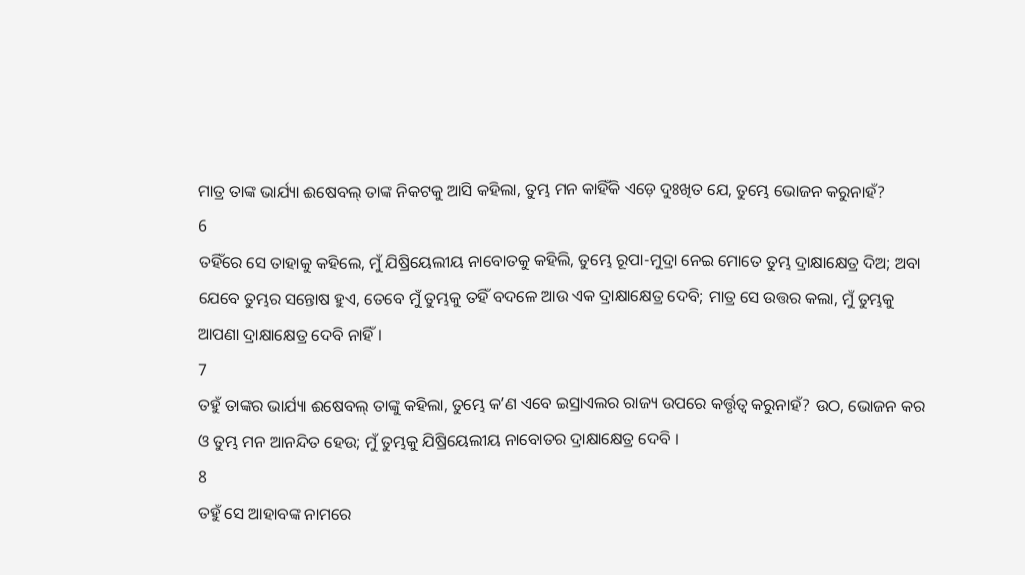ମାତ୍ର ତାଙ୍କ ଭାର୍ଯ୍ୟା ଈଷେବଲ୍ ତାଙ୍କ ନିକଟକୁ ଆସି କହିଲା, ତୁମ୍ଭ ମନ କାହିଁକି ଏଡ଼େ ଦୁଃଖିତ ଯେ, ତୁମ୍ଭେ ଭୋଜନ କରୁନାହଁ?
6
ତହିଁରେ ସେ ତାହାକୁ କହିଲେ, ମୁଁ ଯିଷ୍ରିୟେଲୀୟ ନାବୋତକୁ କହିଲି, ତୁମ୍ଭେ ରୂପା-ମୁଦ୍ରା ନେଇ ମୋତେ ତୁମ୍ଭ ଦ୍ରାକ୍ଷାକ୍ଷେତ୍ର ଦିଅ; ଅବା ଯେବେ ତୁମ୍ଭର ସନ୍ତୋଷ ହୁଏ, ତେବେ ମୁଁ ତୁମ୍ଭକୁ ତହିଁ ବଦଳେ ଆଉ ଏକ ଦ୍ରାକ୍ଷାକ୍ଷେତ୍ର ଦେବି; ମାତ୍ର ସେ ଉତ୍ତର କଲା, ମୁଁ ତୁମ୍ଭକୁ ଆପଣା ଦ୍ରାକ୍ଷାକ୍ଷେତ୍ର ଦେବି ନାହିଁ ।
7
ତହୁଁ ତାଙ୍କର ଭାର୍ଯ୍ୟା ଈଷେବଲ୍ ତାଙ୍କୁ କହିଲା, ତୁମ୍ଭେ କʼଣ ଏବେ ଇସ୍ରାଏଲର ରାଜ୍ୟ ଉପରେ କର୍ତ୍ତୃତ୍ଵ କରୁନାହଁ? ଉଠ, ଭୋଜନ କର ଓ ତୁମ୍ଭ ମନ ଆନନ୍ଦିତ ହେଉ; ମୁଁ ତୁମ୍ଭକୁ ଯିଷ୍ରିୟେଲୀୟ ନାବୋତର ଦ୍ରାକ୍ଷାକ୍ଷେତ୍ର ଦେବି ।
8
ତହୁଁ ସେ ଆହାବଙ୍କ ନାମରେ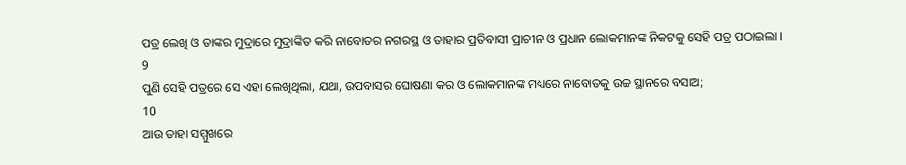ପତ୍ର ଲେଖି ଓ ତାଙ୍କର ମୁଦ୍ରାରେ ମୁଦ୍ରାଙ୍କିତ କରି ନାବୋତର ନଗରସ୍ଥ ଓ ତାହାର ପ୍ରତିବାସୀ ପ୍ରାଚୀନ ଓ ପ୍ରଧାନ ଲୋକମାନଙ୍କ ନିକଟକୁ ସେହି ପତ୍ର ପଠାଇଲା ।
9
ପୁଣି ସେହି ପତ୍ରରେ ସେ ଏହା ଲେଖିଥିଲା, ଯଥା, ଉପବାସର ଘୋଷଣା କର ଓ ଲୋକମାନଙ୍କ ମଧ୍ୟରେ ନାବୋତକୁ ଉଚ୍ଚ ସ୍ଥାନରେ ବସାଅ;
10
ଆଉ ତାହା ସମ୍ମୁଖରେ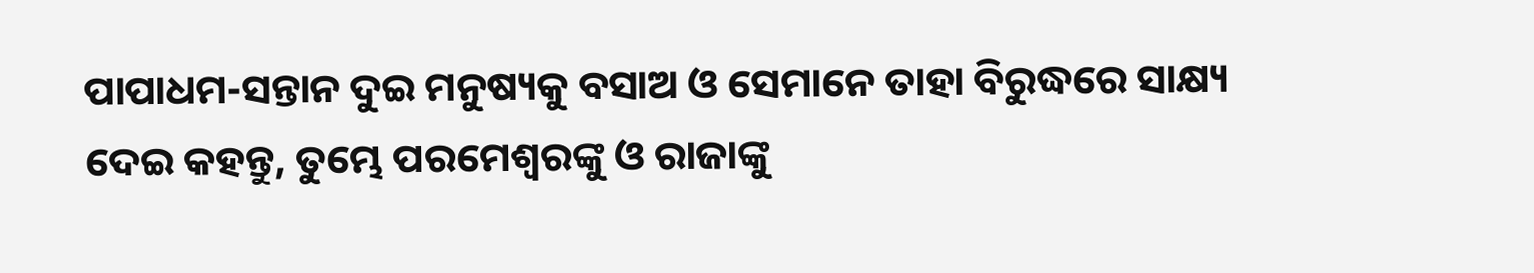ପାପାଧମ-ସନ୍ତାନ ଦୁଇ ମନୁଷ୍ୟକୁ ବସାଅ ଓ ସେମାନେ ତାହା ବିରୁଦ୍ଧରେ ସାକ୍ଷ୍ୟ ଦେଇ କହନ୍ତୁ, ତୁମ୍ଭେ ପରମେଶ୍ଵରଙ୍କୁ ଓ ରାଜାଙ୍କୁ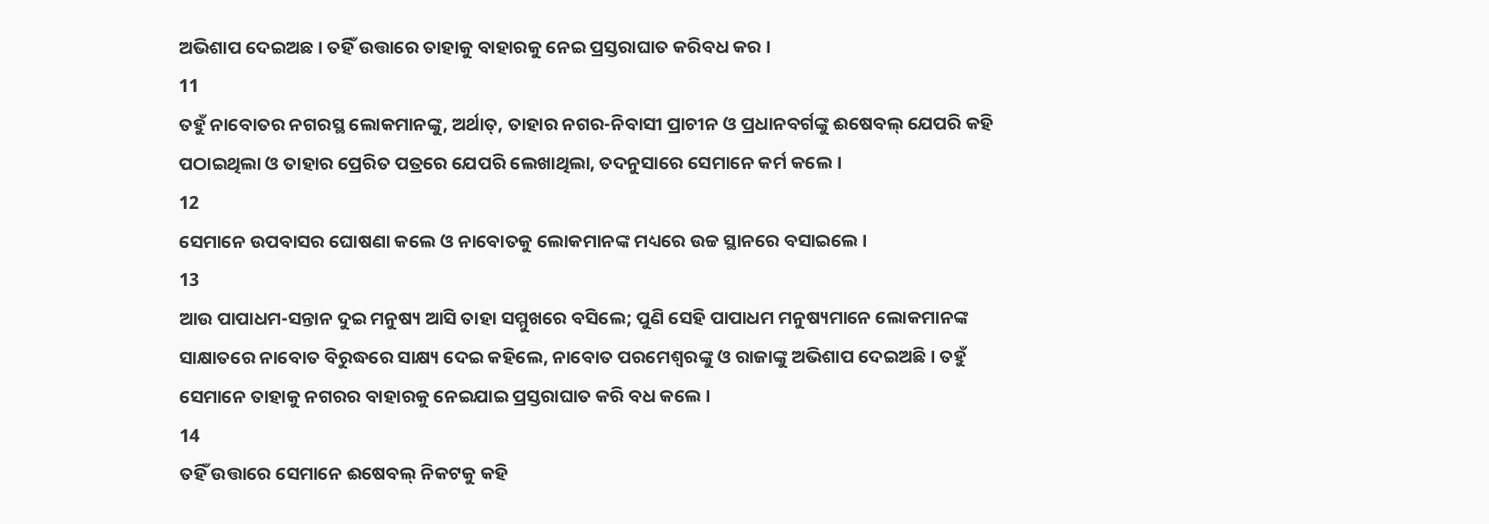ଅଭିଶାପ ଦେଇଅଛ । ତହିଁ ଉତ୍ତାରେ ତାହାକୁ ବାହାରକୁ ନେଇ ପ୍ରସ୍ତରାଘାତ କରିବଧ କର ।
11
ତହୁଁ ନାବୋତର ନଗରସ୍ଥ ଲୋକମାନଙ୍କୁ, ଅର୍ଥାତ୍, ତାହାର ନଗର-ନିବାସୀ ପ୍ରାଚୀନ ଓ ପ୍ରଧାନବର୍ଗଙ୍କୁ ଈଷେବଲ୍ ଯେପରି କହି ପଠାଇଥିଲା ଓ ତାହାର ପ୍ରେରିତ ପତ୍ରରେ ଯେପରି ଲେଖାଥିଲା, ତଦନୁସାରେ ସେମାନେ କର୍ମ କଲେ ।
12
ସେମାନେ ଉପବାସର ଘୋଷଣା କଲେ ଓ ନାବୋତକୁ ଲୋକମାନଙ୍କ ମଧ୍ୟରେ ଉଚ୍ଚ ସ୍ଥାନରେ ବସାଇଲେ ।
13
ଆଉ ପାପାଧମ-ସନ୍ତାନ ଦୁଇ ମନୁଷ୍ୟ ଆସି ତାହା ସମ୍ମୁଖରେ ବସିଲେ; ପୁଣି ସେହି ପାପାଧମ ମନୁଷ୍ୟମାନେ ଲୋକମାନଙ୍କ ସାକ୍ଷାତରେ ନାବୋତ ବିରୁଦ୍ଧରେ ସାକ୍ଷ୍ୟ ଦେଇ କହିଲେ, ନାବୋତ ପରମେଶ୍ଵରଙ୍କୁ ଓ ରାଜାଙ୍କୁ ଅଭିଶାପ ଦେଇଅଛି । ତହୁଁ ସେମାନେ ତାହାକୁ ନଗରର ବାହାରକୁ ନେଇଯାଇ ପ୍ରସ୍ତରାଘାତ କରି ବଧ କଲେ ।
14
ତହିଁ ଉତ୍ତାରେ ସେମାନେ ଈଷେବଲ୍ ନିକଟକୁ କହି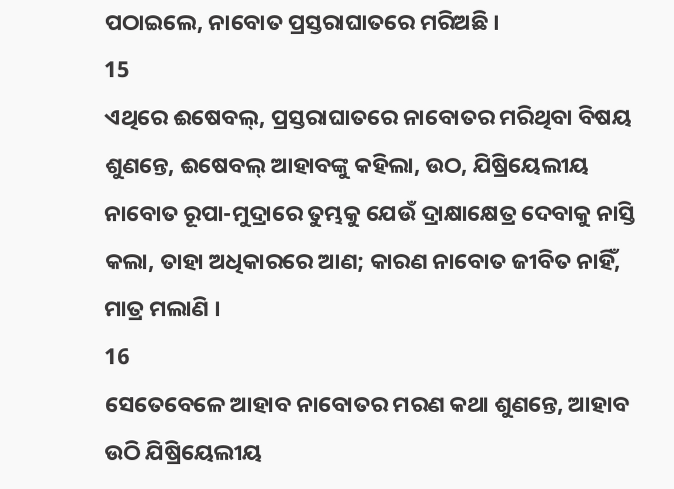ପଠାଇଲେ, ନାବୋତ ପ୍ରସ୍ତରାଘାତରେ ମରିଅଛି ।
15
ଏଥିରେ ଈଷେବଲ୍, ପ୍ରସ୍ତରାଘାତରେ ନାବୋତର ମରିଥିବା ବିଷୟ ଶୁଣନ୍ତେ, ଈଷେବଲ୍ ଆହାବଙ୍କୁ କହିଲା, ଉଠ, ଯିଷ୍ରିୟେଲୀୟ ନାବୋତ ରୂପା-ମୁଦ୍ରାରେ ତୁମ୍ଭକୁ ଯେଉଁ ଦ୍ରାକ୍ଷାକ୍ଷେତ୍ର ଦେବାକୁ ନାସ୍ତି କଲା, ତାହା ଅଧିକାରରେ ଆଣ; କାରଣ ନାବୋତ ଜୀବିତ ନାହିଁ, ମାତ୍ର ମଲାଣି ।
16
ସେତେବେଳେ ଆହାବ ନାବୋତର ମରଣ କଥା ଶୁଣନ୍ତେ, ଆହାବ ଉଠି ଯିଷ୍ରିୟେଲୀୟ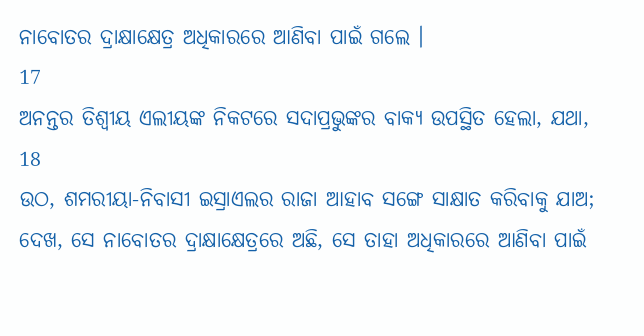ନାବୋତର ଦ୍ରାକ୍ଷାକ୍ଷେତ୍ର ଅଧିକାରରେ ଆଣିବା ପାଇଁ ଗଲେ ।
17
ଅନନ୍ତର ତିଶ୍ବୀୟ ଏଲୀୟଙ୍କ ନିକଟରେ ସଦାପ୍ରଭୁଙ୍କର ବାକ୍ୟ ଉପସ୍ଥିତ ହେଲା, ଯଥା,
18
ଉଠ, ଶମରୀୟା-ନିବାସୀ ଇସ୍ରାଏଲର ରାଜା ଆହାବ ସଙ୍ଗେ ସାକ୍ଷାତ କରିବାକୁ ଯାଅ; ଦେଖ, ସେ ନାବୋତର ଦ୍ରାକ୍ଷାକ୍ଷେତ୍ରରେ ଅଛି, ସେ ତାହା ଅଧିକାରରେ ଆଣିବା ପାଇଁ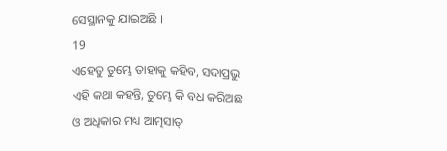ସେସ୍ଥାନକୁ ଯାଇଅଛି ।
19
ଏହେତୁ ତୁମ୍ଭେ ତାହାକୁ କହିବ, ସଦାପ୍ରଭୁ ଏହି କଥା କହନ୍ତି, ତୁମ୍ଭେ କି ବଧ କରିଅଛ ଓ ଅଧିକାର ମଧ୍ୟ ଆତ୍ମସାତ୍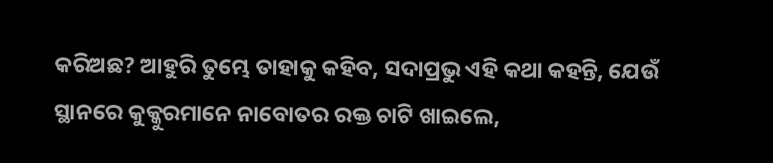କରିଅଛ? ଆହୁରି ତୁମ୍ଭେ ତାହାକୁ କହିବ, ସଦାପ୍ରଭୁ ଏହି କଥା କହନ୍ତି, ଯେଉଁ ସ୍ଥାନରେ କୁକ୍କୁରମାନେ ନାବୋତର ରକ୍ତ ଚାଟି ଖାଇଲେ,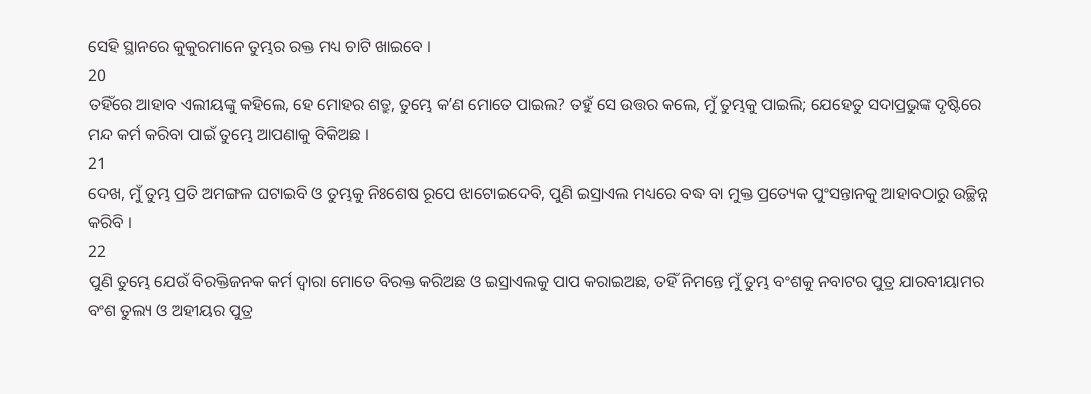ସେହି ସ୍ଥାନରେ କୁକୁରମାନେ ତୁମ୍ଭର ରକ୍ତ ମଧ୍ୟ ଚାଟି ଖାଇବେ ।
20
ତହିଁରେ ଆହାବ ଏଲୀୟଙ୍କୁ କହିଲେ, ହେ ମୋହର ଶତ୍ରୁ, ତୁମ୍ଭେ କʼଣ ମୋତେ ପାଇଲ? ତହୁଁ ସେ ଉତ୍ତର କଲେ, ମୁଁ ତୁମ୍ଭକୁ ପାଇଲି; ଯେହେତୁ ସଦାପ୍ରଭୁଙ୍କ ଦୃଷ୍ଟିରେ ମନ୍ଦ କର୍ମ କରିବା ପାଇଁ ତୁମ୍ଭେ ଆପଣାକୁ ବିକିଅଛ ।
21
ଦେଖ, ମୁଁ ତୁମ୍ଭ ପ୍ରତି ଅମଙ୍ଗଳ ଘଟାଇବି ଓ ତୁମ୍ଭକୁ ନିଃଶେଷ ରୂପେ ଝାଟୋଇଦେବି, ପୁଣି ଇସ୍ରାଏଲ ମଧ୍ୟରେ ବଦ୍ଧ ବା ମୁକ୍ତ ପ୍ରତ୍ୟେକ ପୁଂସନ୍ତାନକୁ ଆହାବଠାରୁ ଉଚ୍ଛିନ୍ନ କରିବି ।
22
ପୁଣି ତୁମ୍ଭେ ଯେଉଁ ବିରକ୍ତିଜନକ କର୍ମ ଦ୍ଵାରା ମୋତେ ବିରକ୍ତ କରିଅଛ ଓ ଇସ୍ରାଏଲକୁ ପାପ କରାଇଅଛ, ତହିଁ ନିମନ୍ତେ ମୁଁ ତୁମ୍ଭ ବଂଶକୁ ନବାଟର ପୁତ୍ର ଯାରବୀୟାମର ବଂଶ ତୁଲ୍ୟ ଓ ଅହୀୟର ପୁତ୍ର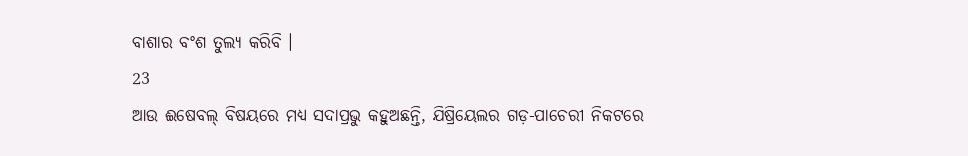ବାଶାର ବଂଶ ତୁଲ୍ୟ କରିବି ।
23
ଆଉ ଈଷେବଲ୍ ବିଷୟରେ ମଧ୍ୟ ସଦାପ୍ରଭୁ କହୁଅଛନ୍ତି, ଯିଷ୍ରିୟେଲର ଗଡ଼-ପାଚେରୀ ନିକଟରେ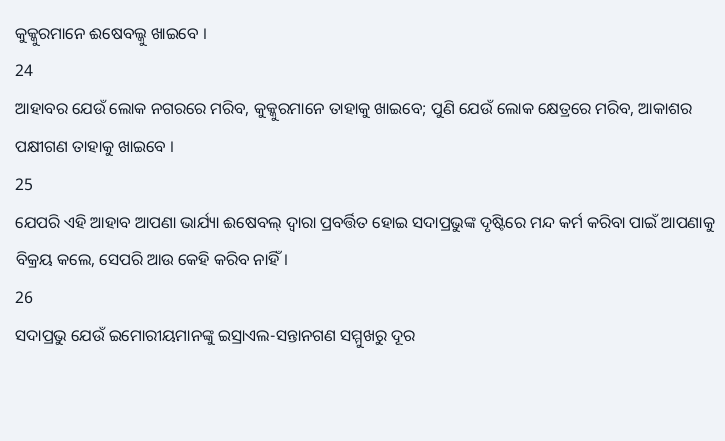କୁକ୍କୁରମାନେ ଈଷେବଲ୍କୁ ଖାଇବେ ।
24
ଆହାବର ଯେଉଁ ଲୋକ ନଗରରେ ମରିବ, କୁକ୍କୁରମାନେ ତାହାକୁ ଖାଇବେ; ପୁଣି ଯେଉଁ ଲୋକ କ୍ଷେତ୍ରରେ ମରିବ, ଆକାଶର ପକ୍ଷୀଗଣ ତାହାକୁ ଖାଇବେ ।
25
ଯେପରି ଏହି ଆହାବ ଆପଣା ଭାର୍ଯ୍ୟା ଈଷେବଲ୍ ଦ୍ଵାରା ପ୍ରବର୍ତ୍ତିତ ହୋଇ ସଦାପ୍ରଭୁଙ୍କ ଦୃଷ୍ଟିରେ ମନ୍ଦ କର୍ମ କରିବା ପାଇଁ ଆପଣାକୁ ବିକ୍ରୟ କଲେ, ସେପରି ଆଉ କେହି କରିବ ନାହିଁ।
26
ସଦାପ୍ରଭୁ ଯେଉଁ ଇମୋରୀୟମାନଙ୍କୁ ଇସ୍ରାଏଲ-ସନ୍ତାନଗଣ ସମ୍ମୁଖରୁ ଦୂର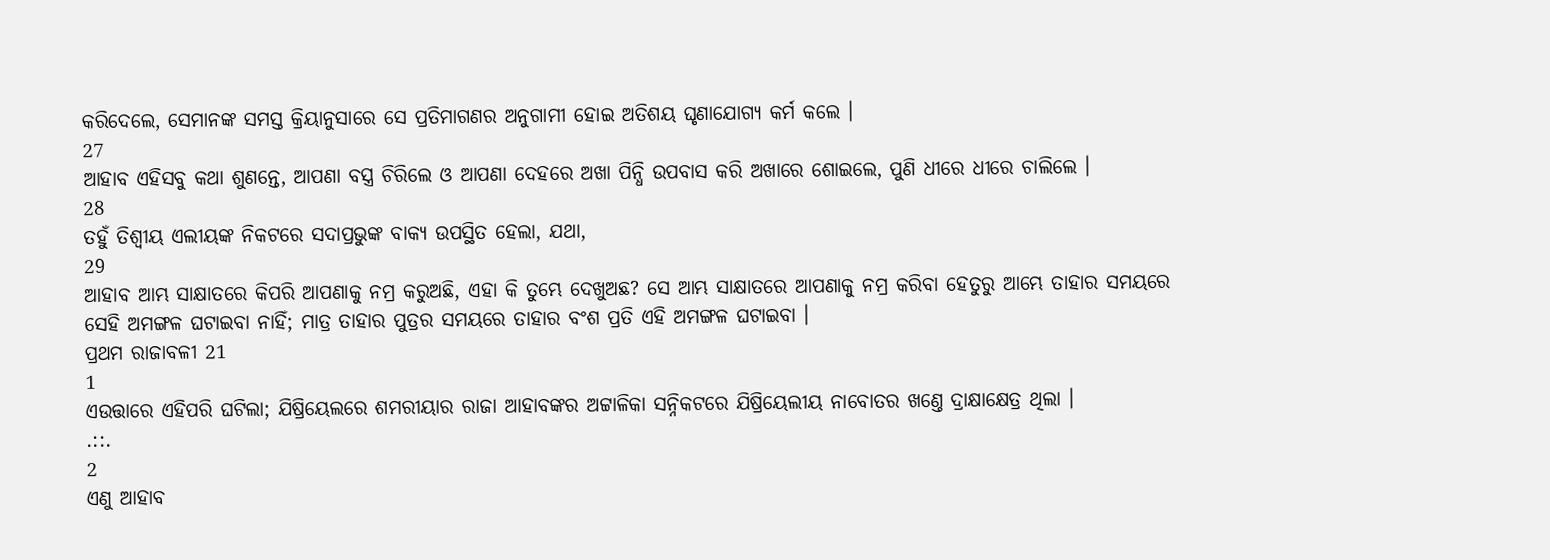କରିଦେଲେ, ସେମାନଙ୍କ ସମସ୍ତ କ୍ରିୟାନୁସାରେ ସେ ପ୍ରତିମାଗଣର ଅନୁଗାମୀ ହୋଇ ଅତିଶୟ ଘୃଣାଯୋଗ୍ୟ କର୍ମ କଲେ ।
27
ଆହାବ ଏହିସବୁ କଥା ଶୁଣନ୍ତେ, ଆପଣା ବସ୍ତ୍ର ଚିରିଲେ ଓ ଆପଣା ଦେହରେ ଅଖା ପିନ୍ଧି ଉପବାସ କରି ଅଖାରେ ଶୋଇଲେ, ପୁଣି ଧୀରେ ଧୀରେ ଚାଲିଲେ ।
28
ତହୁଁ ତିଶ୍ବୀୟ ଏଲୀୟଙ୍କ ନିକଟରେ ସଦାପ୍ରଭୁଙ୍କ ବାକ୍ୟ ଉପସ୍ଥିତ ହେଲା, ଯଥା,
29
ଆହାବ ଆମ୍ଭ ସାକ୍ଷାତରେ କିପରି ଆପଣାକୁ ନମ୍ର କରୁଅଛି, ଏହା କି ତୁମ୍ଭେ ଦେଖୁଅଛ? ସେ ଆମ୍ଭ ସାକ୍ଷାତରେ ଆପଣାକୁ ନମ୍ର କରିବା ହେତୁରୁ ଆମ୍ଭେ ତାହାର ସମୟରେ ସେହି ଅମଙ୍ଗଳ ଘଟାଇବା ନାହିଁ; ମାତ୍ର ତାହାର ପୁତ୍ରର ସମୟରେ ତାହାର ବଂଶ ପ୍ରତି ଏହି ଅମଙ୍ଗଳ ଘଟାଇବା ।
ପ୍ରଥମ ରାଜାବଳୀ 21
1
ଏଉତ୍ତାରେ ଏହିପରି ଘଟିଲା; ଯିଷ୍ରିୟେଲରେ ଶମରୀୟାର ରାଜା ଆହାବଙ୍କର ଅଟ୍ଟାଳିକା ସନ୍ନିକଟରେ ଯିଷ୍ରିୟେଲୀୟ ନାବୋତର ଖଣ୍ତେ ଦ୍ରାକ୍ଷାକ୍ଷେତ୍ର ଥିଲା ।
.::.
2
ଏଣୁ ଆହାବ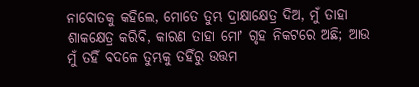ନାବୋତକୁ କହିଲେ, ମୋତେ ତୁମ୍ଭ ଦ୍ରାକ୍ଷାକ୍ଷେତ୍ର ଦିଅ, ମୁଁ ତାହା ଶାକକ୍ଷେତ୍ର କରିବି, କାରଣ ତାହା ମୋʼ ଗୃହ ନିକଟରେ ଅଛି; ଆଉ ମୁଁ ତହିଁ ବଦଳେ ତୁମ୍ଭକୁ ତହିଁରୁ ଉତ୍ତମ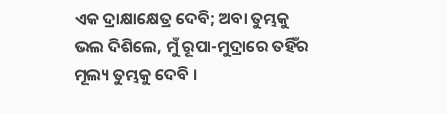ଏକ ଦ୍ରାକ୍ଷାକ୍ଷେତ୍ର ଦେବି; ଅବା ତୁମ୍ଭକୁ ଭଲ ଦିଶିଲେ, ମୁଁ ରୂପା-ମୁଦ୍ରାରେ ତହିଁର ମୂଲ୍ୟ ତୁମ୍ଭକୁ ଦେବି ।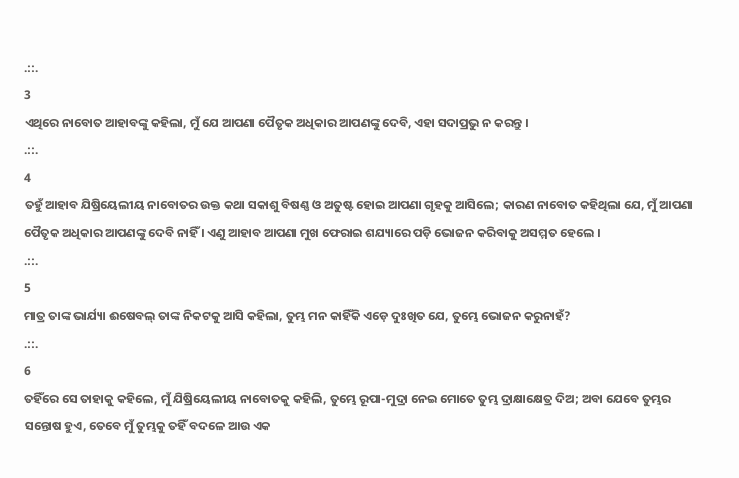.::.
3
ଏଥିରେ ନାବୋତ ଆହାବଙ୍କୁ କହିଲା, ମୁଁ ଯେ ଆପଣା ପୈତୃକ ଅଧିକାର ଆପଣଙ୍କୁ ଦେବି, ଏହା ସଦାପ୍ରଭୁ ନ କରନ୍ତୁ ।
.::.
4
ତହୁଁ ଆହାବ ଯିଷ୍ରିୟେଲୀୟ ନାବୋତର ଉକ୍ତ କଥା ସକାଶୁ ବିଷଣ୍ଣ ଓ ଅତୁଷ୍ଟ ହୋଇ ଆପଣା ଗୃହକୁ ଆସିଲେ; କାରଣ ନାବୋତ କହିଥିଲା ଯେ, ମୁଁ ଆପଣା ପୈତୃକ ଅଧିକାର ଆପଣଙ୍କୁ ଦେବି ନାହିଁ । ଏଣୁ ଆହାବ ଆପଣା ମୁଖ ଫେରାଇ ଶଯ୍ୟାରେ ପଡ଼ି ଭୋଜନ କରିବାକୁ ଅସମ୍ମତ ହେଲେ ।
.::.
5
ମାତ୍ର ତାଙ୍କ ଭାର୍ଯ୍ୟା ଈଷେବଲ୍ ତାଙ୍କ ନିକଟକୁ ଆସି କହିଲା, ତୁମ୍ଭ ମନ କାହିଁକି ଏଡ଼େ ଦୁଃଖିତ ଯେ, ତୁମ୍ଭେ ଭୋଜନ କରୁନାହଁ?
.::.
6
ତହିଁରେ ସେ ତାହାକୁ କହିଲେ, ମୁଁ ଯିଷ୍ରିୟେଲୀୟ ନାବୋତକୁ କହିଲି, ତୁମ୍ଭେ ରୂପା-ମୁଦ୍ରା ନେଇ ମୋତେ ତୁମ୍ଭ ଦ୍ରାକ୍ଷାକ୍ଷେତ୍ର ଦିଅ; ଅବା ଯେବେ ତୁମ୍ଭର ସନ୍ତୋଷ ହୁଏ, ତେବେ ମୁଁ ତୁମ୍ଭକୁ ତହିଁ ବଦଳେ ଆଉ ଏକ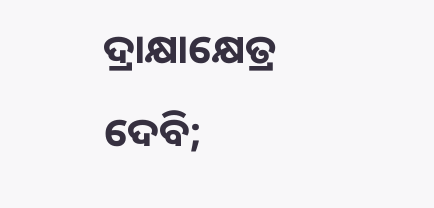ଦ୍ରାକ୍ଷାକ୍ଷେତ୍ର ଦେବି;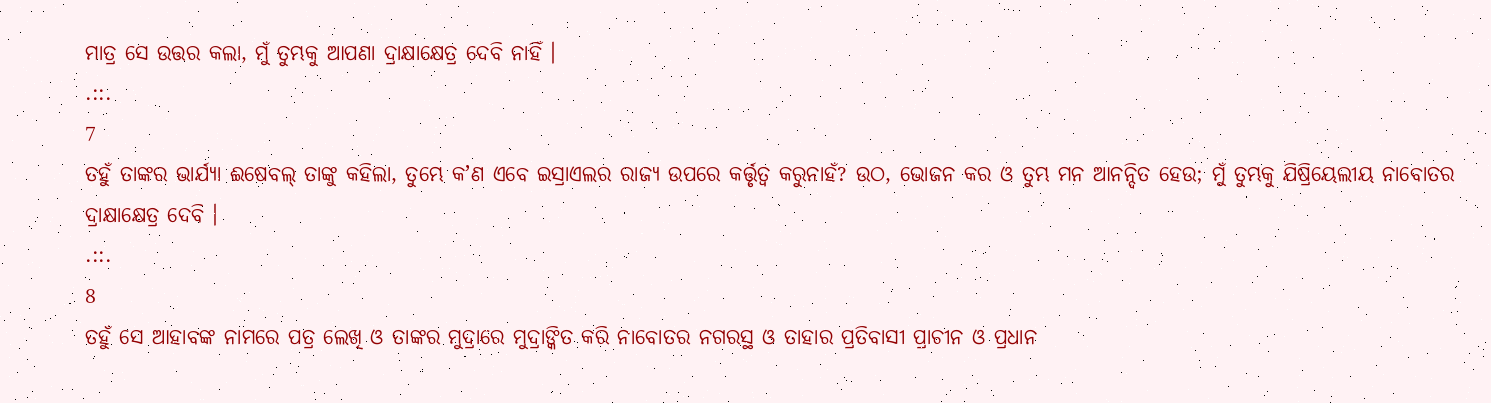ମାତ୍ର ସେ ଉତ୍ତର କଲା, ମୁଁ ତୁମ୍ଭକୁ ଆପଣା ଦ୍ରାକ୍ଷାକ୍ଷେତ୍ର ଦେବି ନାହିଁ ।
.::.
7
ତହୁଁ ତାଙ୍କର ଭାର୍ଯ୍ୟା ଈଷେବଲ୍ ତାଙ୍କୁ କହିଲା, ତୁମ୍ଭେ କʼଣ ଏବେ ଇସ୍ରାଏଲର ରାଜ୍ୟ ଉପରେ କର୍ତ୍ତୃତ୍ଵ କରୁନାହଁ? ଉଠ, ଭୋଜନ କର ଓ ତୁମ୍ଭ ମନ ଆନନ୍ଦିତ ହେଉ; ମୁଁ ତୁମ୍ଭକୁ ଯିଷ୍ରିୟେଲୀୟ ନାବୋତର ଦ୍ରାକ୍ଷାକ୍ଷେତ୍ର ଦେବି ।
.::.
8
ତହୁଁ ସେ ଆହାବଙ୍କ ନାମରେ ପତ୍ର ଲେଖି ଓ ତାଙ୍କର ମୁଦ୍ରାରେ ମୁଦ୍ରାଙ୍କିତ କରି ନାବୋତର ନଗରସ୍ଥ ଓ ତାହାର ପ୍ରତିବାସୀ ପ୍ରାଚୀନ ଓ ପ୍ରଧାନ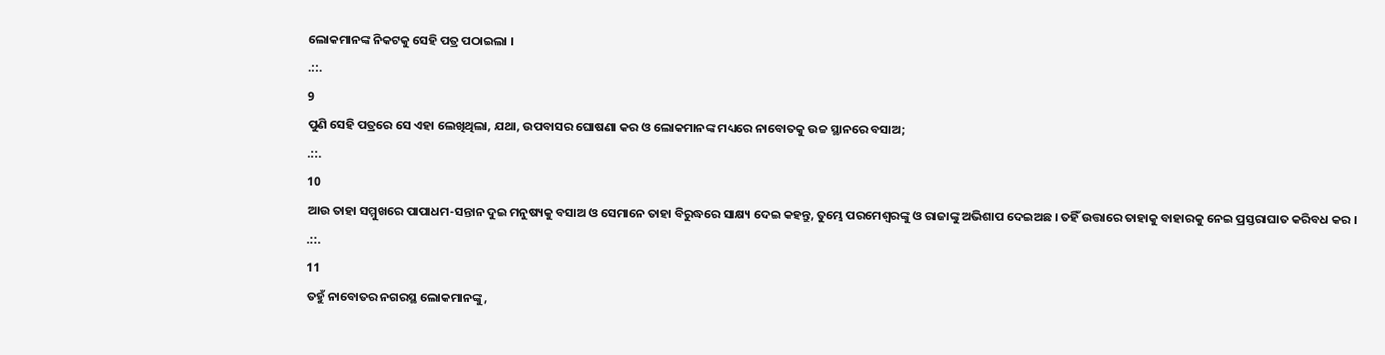ଲୋକମାନଙ୍କ ନିକଟକୁ ସେହି ପତ୍ର ପଠାଇଲା ।
.::.
9
ପୁଣି ସେହି ପତ୍ରରେ ସେ ଏହା ଲେଖିଥିଲା, ଯଥା, ଉପବାସର ଘୋଷଣା କର ଓ ଲୋକମାନଙ୍କ ମଧ୍ୟରେ ନାବୋତକୁ ଉଚ୍ଚ ସ୍ଥାନରେ ବସାଅ;
.::.
10
ଆଉ ତାହା ସମ୍ମୁଖରେ ପାପାଧମ-ସନ୍ତାନ ଦୁଇ ମନୁଷ୍ୟକୁ ବସାଅ ଓ ସେମାନେ ତାହା ବିରୁଦ୍ଧରେ ସାକ୍ଷ୍ୟ ଦେଇ କହନ୍ତୁ, ତୁମ୍ଭେ ପରମେଶ୍ଵରଙ୍କୁ ଓ ରାଜାଙ୍କୁ ଅଭିଶାପ ଦେଇଅଛ । ତହିଁ ଉତ୍ତାରେ ତାହାକୁ ବାହାରକୁ ନେଇ ପ୍ରସ୍ତରାଘାତ କରିବଧ କର ।
.::.
11
ତହୁଁ ନାବୋତର ନଗରସ୍ଥ ଲୋକମାନଙ୍କୁ,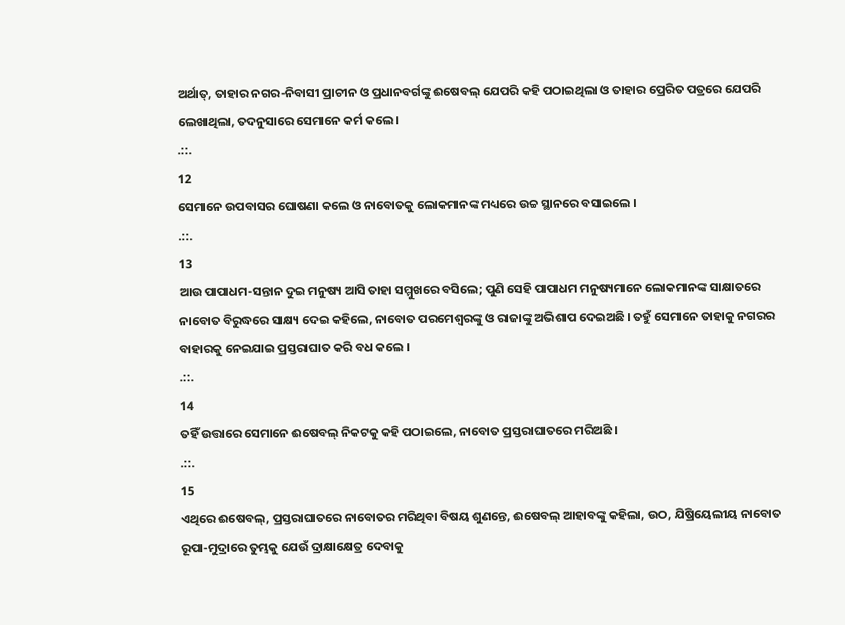ଅର୍ଥାତ୍, ତାହାର ନଗର-ନିବାସୀ ପ୍ରାଚୀନ ଓ ପ୍ରଧାନବର୍ଗଙ୍କୁ ଈଷେବଲ୍ ଯେପରି କହି ପଠାଇଥିଲା ଓ ତାହାର ପ୍ରେରିତ ପତ୍ରରେ ଯେପରି ଲେଖାଥିଲା, ତଦନୁସାରେ ସେମାନେ କର୍ମ କଲେ ।
.::.
12
ସେମାନେ ଉପବାସର ଘୋଷଣା କଲେ ଓ ନାବୋତକୁ ଲୋକମାନଙ୍କ ମଧ୍ୟରେ ଉଚ୍ଚ ସ୍ଥାନରେ ବସାଇଲେ ।
.::.
13
ଆଉ ପାପାଧମ-ସନ୍ତାନ ଦୁଇ ମନୁଷ୍ୟ ଆସି ତାହା ସମ୍ମୁଖରେ ବସିଲେ; ପୁଣି ସେହି ପାପାଧମ ମନୁଷ୍ୟମାନେ ଲୋକମାନଙ୍କ ସାକ୍ଷାତରେ ନାବୋତ ବିରୁଦ୍ଧରେ ସାକ୍ଷ୍ୟ ଦେଇ କହିଲେ, ନାବୋତ ପରମେଶ୍ଵରଙ୍କୁ ଓ ରାଜାଙ୍କୁ ଅଭିଶାପ ଦେଇଅଛି । ତହୁଁ ସେମାନେ ତାହାକୁ ନଗରର ବାହାରକୁ ନେଇଯାଇ ପ୍ରସ୍ତରାଘାତ କରି ବଧ କଲେ ।
.::.
14
ତହିଁ ଉତ୍ତାରେ ସେମାନେ ଈଷେବଲ୍ ନିକଟକୁ କହି ପଠାଇଲେ, ନାବୋତ ପ୍ରସ୍ତରାଘାତରେ ମରିଅଛି ।
.::.
15
ଏଥିରେ ଈଷେବଲ୍, ପ୍ରସ୍ତରାଘାତରେ ନାବୋତର ମରିଥିବା ବିଷୟ ଶୁଣନ୍ତେ, ଈଷେବଲ୍ ଆହାବଙ୍କୁ କହିଲା, ଉଠ, ଯିଷ୍ରିୟେଲୀୟ ନାବୋତ ରୂପା-ମୁଦ୍ରାରେ ତୁମ୍ଭକୁ ଯେଉଁ ଦ୍ରାକ୍ଷାକ୍ଷେତ୍ର ଦେବାକୁ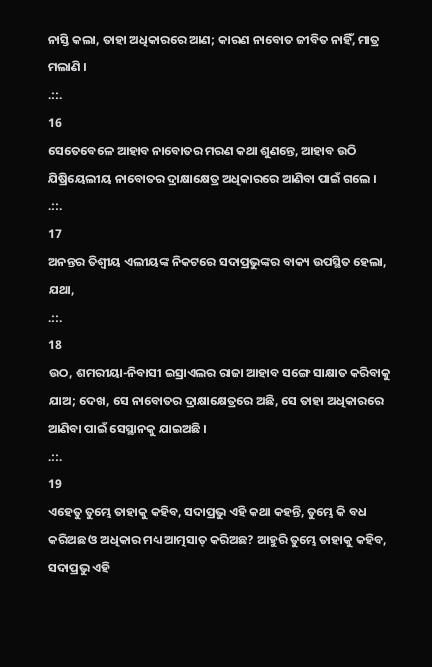ନାସ୍ତି କଲା, ତାହା ଅଧିକାରରେ ଆଣ; କାରଣ ନାବୋତ ଜୀବିତ ନାହିଁ, ମାତ୍ର ମଲାଣି ।
.::.
16
ସେତେବେଳେ ଆହାବ ନାବୋତର ମରଣ କଥା ଶୁଣନ୍ତେ, ଆହାବ ଉଠି ଯିଷ୍ରିୟେଲୀୟ ନାବୋତର ଦ୍ରାକ୍ଷାକ୍ଷେତ୍ର ଅଧିକାରରେ ଆଣିବା ପାଇଁ ଗଲେ ।
.::.
17
ଅନନ୍ତର ତିଶ୍ବୀୟ ଏଲୀୟଙ୍କ ନିକଟରେ ସଦାପ୍ରଭୁଙ୍କର ବାକ୍ୟ ଉପସ୍ଥିତ ହେଲା, ଯଥା,
.::.
18
ଉଠ, ଶମରୀୟା-ନିବାସୀ ଇସ୍ରାଏଲର ରାଜା ଆହାବ ସଙ୍ଗେ ସାକ୍ଷାତ କରିବାକୁ ଯାଅ; ଦେଖ, ସେ ନାବୋତର ଦ୍ରାକ୍ଷାକ୍ଷେତ୍ରରେ ଅଛି, ସେ ତାହା ଅଧିକାରରେ ଆଣିବା ପାଇଁ ସେସ୍ଥାନକୁ ଯାଇଅଛି ।
.::.
19
ଏହେତୁ ତୁମ୍ଭେ ତାହାକୁ କହିବ, ସଦାପ୍ରଭୁ ଏହି କଥା କହନ୍ତି, ତୁମ୍ଭେ କି ବଧ କରିଅଛ ଓ ଅଧିକାର ମଧ୍ୟ ଆତ୍ମସାତ୍ କରିଅଛ? ଆହୁରି ତୁମ୍ଭେ ତାହାକୁ କହିବ, ସଦାପ୍ରଭୁ ଏହି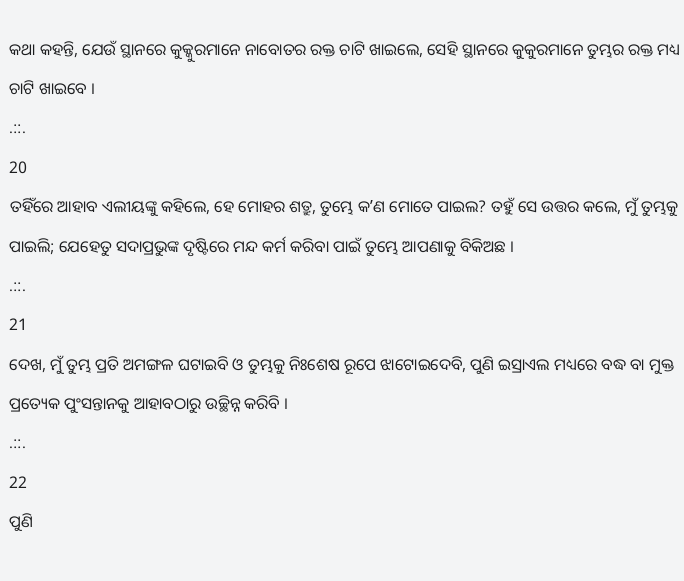କଥା କହନ୍ତି, ଯେଉଁ ସ୍ଥାନରେ କୁକ୍କୁରମାନେ ନାବୋତର ରକ୍ତ ଚାଟି ଖାଇଲେ, ସେହି ସ୍ଥାନରେ କୁକୁରମାନେ ତୁମ୍ଭର ରକ୍ତ ମଧ୍ୟ ଚାଟି ଖାଇବେ ।
.::.
20
ତହିଁରେ ଆହାବ ଏଲୀୟଙ୍କୁ କହିଲେ, ହେ ମୋହର ଶତ୍ରୁ, ତୁମ୍ଭେ କʼଣ ମୋତେ ପାଇଲ? ତହୁଁ ସେ ଉତ୍ତର କଲେ, ମୁଁ ତୁମ୍ଭକୁ ପାଇଲି; ଯେହେତୁ ସଦାପ୍ରଭୁଙ୍କ ଦୃଷ୍ଟିରେ ମନ୍ଦ କର୍ମ କରିବା ପାଇଁ ତୁମ୍ଭେ ଆପଣାକୁ ବିକିଅଛ ।
.::.
21
ଦେଖ, ମୁଁ ତୁମ୍ଭ ପ୍ରତି ଅମଙ୍ଗଳ ଘଟାଇବି ଓ ତୁମ୍ଭକୁ ନିଃଶେଷ ରୂପେ ଝାଟୋଇଦେବି, ପୁଣି ଇସ୍ରାଏଲ ମଧ୍ୟରେ ବଦ୍ଧ ବା ମୁକ୍ତ ପ୍ରତ୍ୟେକ ପୁଂସନ୍ତାନକୁ ଆହାବଠାରୁ ଉଚ୍ଛିନ୍ନ କରିବି ।
.::.
22
ପୁଣି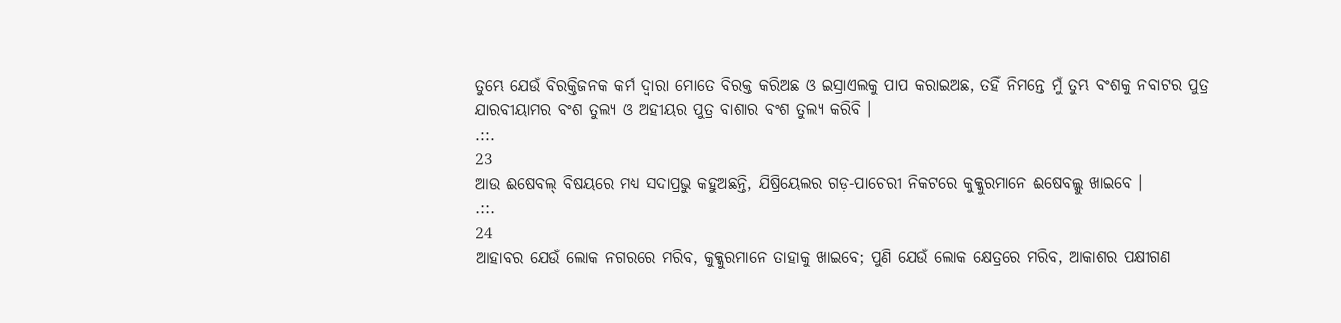ତୁମ୍ଭେ ଯେଉଁ ବିରକ୍ତିଜନକ କର୍ମ ଦ୍ଵାରା ମୋତେ ବିରକ୍ତ କରିଅଛ ଓ ଇସ୍ରାଏଲକୁ ପାପ କରାଇଅଛ, ତହିଁ ନିମନ୍ତେ ମୁଁ ତୁମ୍ଭ ବଂଶକୁ ନବାଟର ପୁତ୍ର ଯାରବୀୟାମର ବଂଶ ତୁଲ୍ୟ ଓ ଅହୀୟର ପୁତ୍ର ବାଶାର ବଂଶ ତୁଲ୍ୟ କରିବି ।
.::.
23
ଆଉ ଈଷେବଲ୍ ବିଷୟରେ ମଧ୍ୟ ସଦାପ୍ରଭୁ କହୁଅଛନ୍ତି, ଯିଷ୍ରିୟେଲର ଗଡ଼-ପାଚେରୀ ନିକଟରେ କୁକ୍କୁରମାନେ ଈଷେବଲ୍କୁ ଖାଇବେ ।
.::.
24
ଆହାବର ଯେଉଁ ଲୋକ ନଗରରେ ମରିବ, କୁକ୍କୁରମାନେ ତାହାକୁ ଖାଇବେ; ପୁଣି ଯେଉଁ ଲୋକ କ୍ଷେତ୍ରରେ ମରିବ, ଆକାଶର ପକ୍ଷୀଗଣ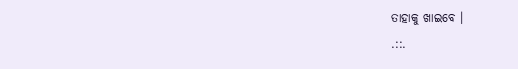ତାହାକୁ ଖାଇବେ ।
.::.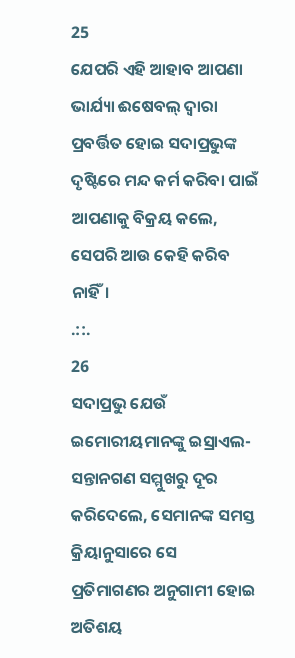25
ଯେପରି ଏହି ଆହାବ ଆପଣା ଭାର୍ଯ୍ୟା ଈଷେବଲ୍ ଦ୍ଵାରା ପ୍ରବର୍ତ୍ତିତ ହୋଇ ସଦାପ୍ରଭୁଙ୍କ ଦୃଷ୍ଟିରେ ମନ୍ଦ କର୍ମ କରିବା ପାଇଁ ଆପଣାକୁ ବିକ୍ରୟ କଲେ, ସେପରି ଆଉ କେହି କରିବ ନାହିଁ।
.::.
26
ସଦାପ୍ରଭୁ ଯେଉଁ ଇମୋରୀୟମାନଙ୍କୁ ଇସ୍ରାଏଲ-ସନ୍ତାନଗଣ ସମ୍ମୁଖରୁ ଦୂର କରିଦେଲେ, ସେମାନଙ୍କ ସମସ୍ତ କ୍ରିୟାନୁସାରେ ସେ ପ୍ରତିମାଗଣର ଅନୁଗାମୀ ହୋଇ ଅତିଶୟ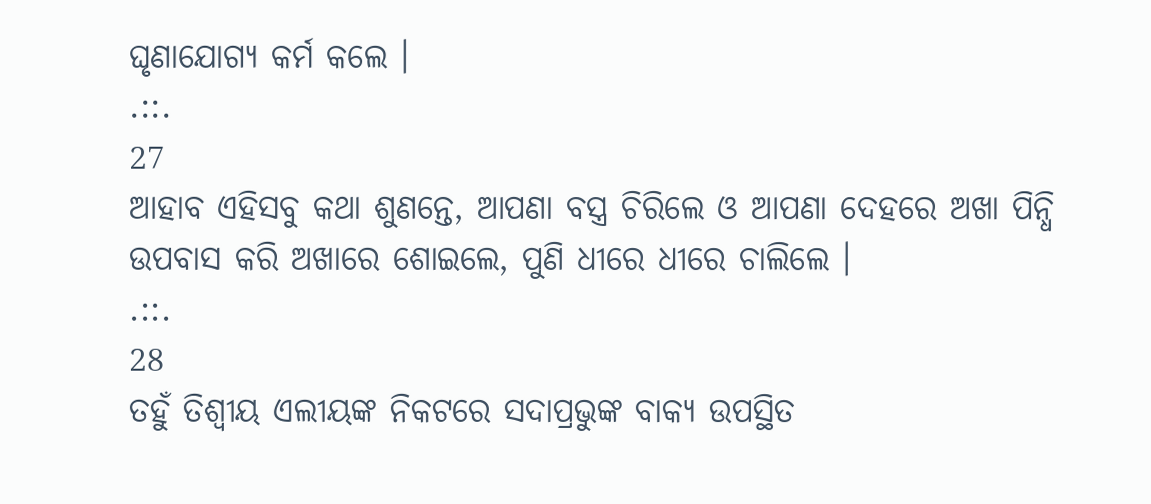ଘୃଣାଯୋଗ୍ୟ କର୍ମ କଲେ ।
.::.
27
ଆହାବ ଏହିସବୁ କଥା ଶୁଣନ୍ତେ, ଆପଣା ବସ୍ତ୍ର ଚିରିଲେ ଓ ଆପଣା ଦେହରେ ଅଖା ପିନ୍ଧି ଉପବାସ କରି ଅଖାରେ ଶୋଇଲେ, ପୁଣି ଧୀରେ ଧୀରେ ଚାଲିଲେ ।
.::.
28
ତହୁଁ ତିଶ୍ବୀୟ ଏଲୀୟଙ୍କ ନିକଟରେ ସଦାପ୍ରଭୁଙ୍କ ବାକ୍ୟ ଉପସ୍ଥିତ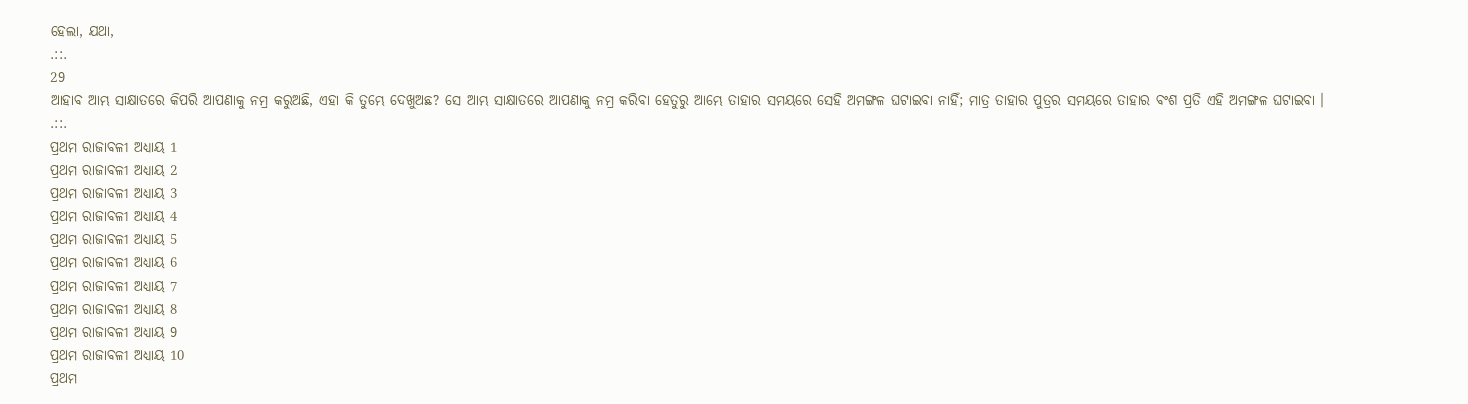ହେଲା, ଯଥା,
.::.
29
ଆହାବ ଆମ୍ଭ ସାକ୍ଷାତରେ କିପରି ଆପଣାକୁ ନମ୍ର କରୁଅଛି, ଏହା କି ତୁମ୍ଭେ ଦେଖୁଅଛ? ସେ ଆମ୍ଭ ସାକ୍ଷାତରେ ଆପଣାକୁ ନମ୍ର କରିବା ହେତୁରୁ ଆମ୍ଭେ ତାହାର ସମୟରେ ସେହି ଅମଙ୍ଗଳ ଘଟାଇବା ନାହିଁ; ମାତ୍ର ତାହାର ପୁତ୍ରର ସମୟରେ ତାହାର ବଂଶ ପ୍ରତି ଏହି ଅମଙ୍ଗଳ ଘଟାଇବା ।
.::.
ପ୍ରଥମ ରାଜାବଳୀ ଅଧ୍ୟାୟ 1
ପ୍ରଥମ ରାଜାବଳୀ ଅଧ୍ୟାୟ 2
ପ୍ରଥମ ରାଜାବଳୀ ଅଧ୍ୟାୟ 3
ପ୍ରଥମ ରାଜାବଳୀ ଅଧ୍ୟାୟ 4
ପ୍ରଥମ ରାଜାବଳୀ ଅଧ୍ୟାୟ 5
ପ୍ରଥମ ରାଜାବଳୀ ଅଧ୍ୟାୟ 6
ପ୍ରଥମ ରାଜାବଳୀ ଅଧ୍ୟାୟ 7
ପ୍ରଥମ ରାଜାବଳୀ ଅଧ୍ୟାୟ 8
ପ୍ରଥମ ରାଜାବଳୀ ଅଧ୍ୟାୟ 9
ପ୍ରଥମ ରାଜାବଳୀ ଅଧ୍ୟାୟ 10
ପ୍ରଥମ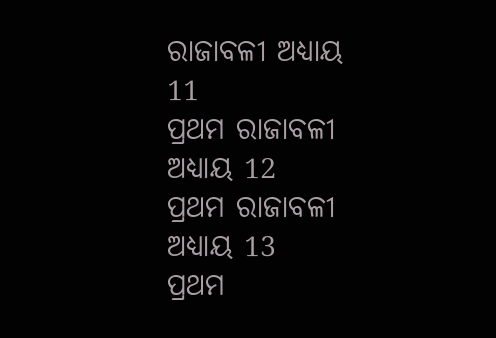ରାଜାବଳୀ ଅଧ୍ୟାୟ 11
ପ୍ରଥମ ରାଜାବଳୀ ଅଧ୍ୟାୟ 12
ପ୍ରଥମ ରାଜାବଳୀ ଅଧ୍ୟାୟ 13
ପ୍ରଥମ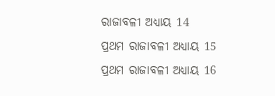ରାଜାବଳୀ ଅଧ୍ୟାୟ 14
ପ୍ରଥମ ରାଜାବଳୀ ଅଧ୍ୟାୟ 15
ପ୍ରଥମ ରାଜାବଳୀ ଅଧ୍ୟାୟ 16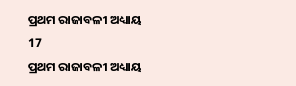ପ୍ରଥମ ରାଜାବଳୀ ଅଧ୍ୟାୟ 17
ପ୍ରଥମ ରାଜାବଳୀ ଅଧ୍ୟାୟ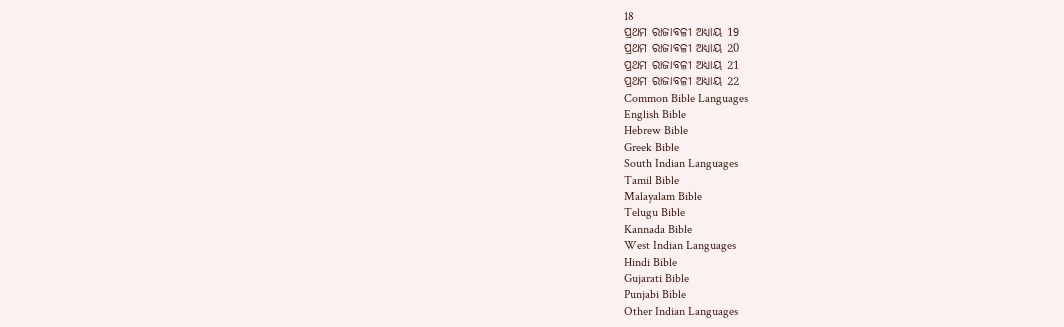18
ପ୍ରଥମ ରାଜାବଳୀ ଅଧ୍ୟାୟ 19
ପ୍ରଥମ ରାଜାବଳୀ ଅଧ୍ୟାୟ 20
ପ୍ରଥମ ରାଜାବଳୀ ଅଧ୍ୟାୟ 21
ପ୍ରଥମ ରାଜାବଳୀ ଅଧ୍ୟାୟ 22
Common Bible Languages
English Bible
Hebrew Bible
Greek Bible
South Indian Languages
Tamil Bible
Malayalam Bible
Telugu Bible
Kannada Bible
West Indian Languages
Hindi Bible
Gujarati Bible
Punjabi Bible
Other Indian Languages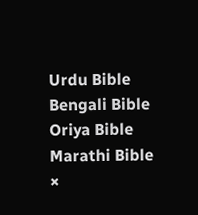Urdu Bible
Bengali Bible
Oriya Bible
Marathi Bible
×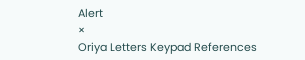Alert
×
Oriya Letters Keypad References